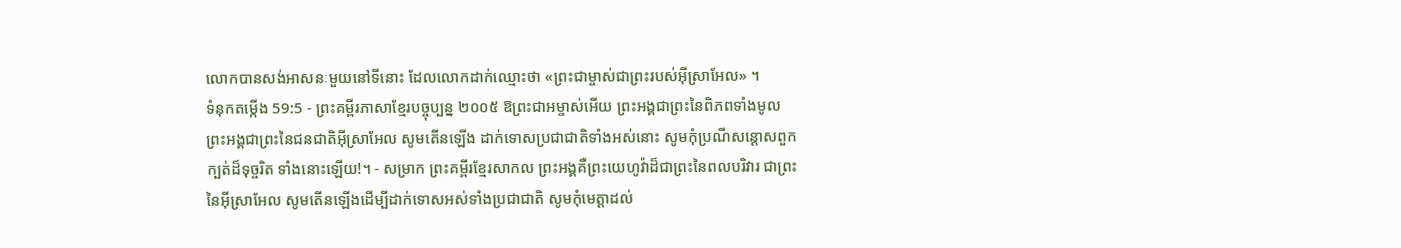លោកបានសង់អាសនៈមួយនៅទីនោះ ដែលលោកដាក់ឈ្មោះថា «ព្រះជាម្ចាស់ជាព្រះរបស់អ៊ីស្រាអែល» ។
ទំនុកតម្កើង 59:5 - ព្រះគម្ពីរភាសាខ្មែរបច្ចុប្បន្ន ២០០៥ ឱព្រះជាអម្ចាស់អើយ ព្រះអង្គជាព្រះនៃពិភពទាំងមូល ព្រះអង្គជាព្រះនៃជនជាតិអ៊ីស្រាអែល សូមតើនឡើង ដាក់ទោសប្រជាជាតិទាំងអស់នោះ សូមកុំប្រណីសន្ដោសពួកក្បត់ដ៏ទុច្ចរិត ទាំងនោះឡើយ!។ - សម្រាក ព្រះគម្ពីរខ្មែរសាកល ព្រះអង្គគឺព្រះយេហូវ៉ាដ៏ជាព្រះនៃពលបរិវារ ជាព្រះនៃអ៊ីស្រាអែល សូមតើនឡើងដើម្បីដាក់ទោសអស់ទាំងប្រជាជាតិ សូមកុំមេត្តាដល់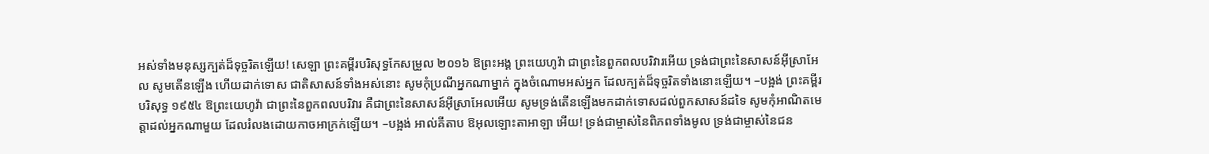អស់ទាំងមនុស្សក្បត់ដ៏ទុច្ចរិតឡើយ! សេឡា ព្រះគម្ពីរបរិសុទ្ធកែសម្រួល ២០១៦ ឱព្រះអង្គ ព្រះយេហូវ៉ា ជាព្រះនៃពួកពលបរិវារអើយ ទ្រង់ជាព្រះនៃសាសន៍អ៊ីស្រាអែល សូមតើនឡើង ហើយដាក់ទោស ជាតិសាសន៍ទាំងអស់នោះ សូមកុំប្រណីអ្នកណាម្នាក់ ក្នុងចំណោមអស់អ្នក ដែលក្បត់ដ៏ទុច្ចរិតទាំងនោះឡើយ។ –បង្អង់ ព្រះគម្ពីរបរិសុទ្ធ ១៩៥៤ ឱព្រះយេហូវ៉ា ជាព្រះនៃពួកពលបរិវារ គឺជាព្រះនៃសាសន៍អ៊ីស្រាអែលអើយ សូមទ្រង់តើនឡើងមកដាក់ទោសដល់ពួកសាសន៍ដទៃ សូមកុំអាណិតមេត្តាដល់អ្នកណាមួយ ដែលរំលងដោយកាចអាក្រក់ឡើយ។ –បង្អង់ អាល់គីតាប ឱអុលឡោះតាអាឡា អើយ! ទ្រង់ជាម្ចាស់នៃពិភពទាំងមូល ទ្រង់ជាម្ចាស់នៃជន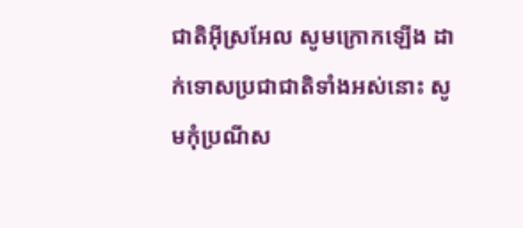ជាតិអ៊ីស្រអែល សូមក្រោកឡើង ដាក់ទោសប្រជាជាតិទាំងអស់នោះ សូមកុំប្រណីស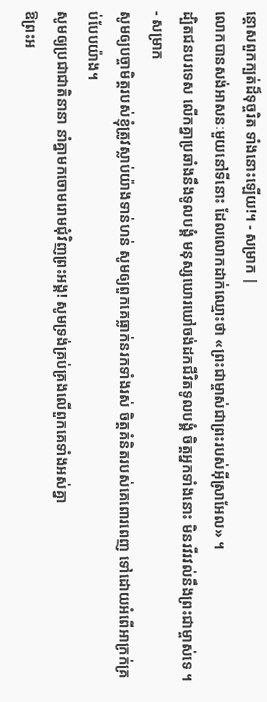ន្ដោសពួកក្បត់ដ៏ទុច្ចរិត ទាំងនោះឡើយ!។ - សម្រាក |
លោកបានសង់អាសនៈមួយនៅទីនោះ ដែលលោកដាក់ឈ្មោះថា «ព្រះជាម្ចាស់ជាព្រះរបស់អ៊ីស្រាអែល» ។
ដ្បិតជនបរទេស លើកគ្នាប្រឆាំងនឹងទូលបង្គំ មនុស្សឃោរឃៅចង់ដកជីវិតទូលបង្គំ ចិត្តអ្នកទាំងនោះ មិនរវីរវល់នឹងព្រះជាម្ចាស់ទេ ។ - សម្រាក
សូមឲ្យបច្ចាមិត្តរបស់ខ្ញុំត្រូវស្លាប់យ៉ាងទាន់ហន់ សូមឲ្យពួកគេធ្លាក់នរកទាំងរស់ ចិត្តគំនិតរបស់គេពោរពេញ ទៅដោយអំពើអាក្រក់គ្រប់បែបយ៉ាង។
សូមឲ្យប្រជាជាតិនានា នាំគ្នាមកចោមរោមជុំវិញព្រះអង្គ! សូមទ្រង់គ្រប់គ្រងលើពួកគេទាំងអស់គ្នា
ឱព្រះអ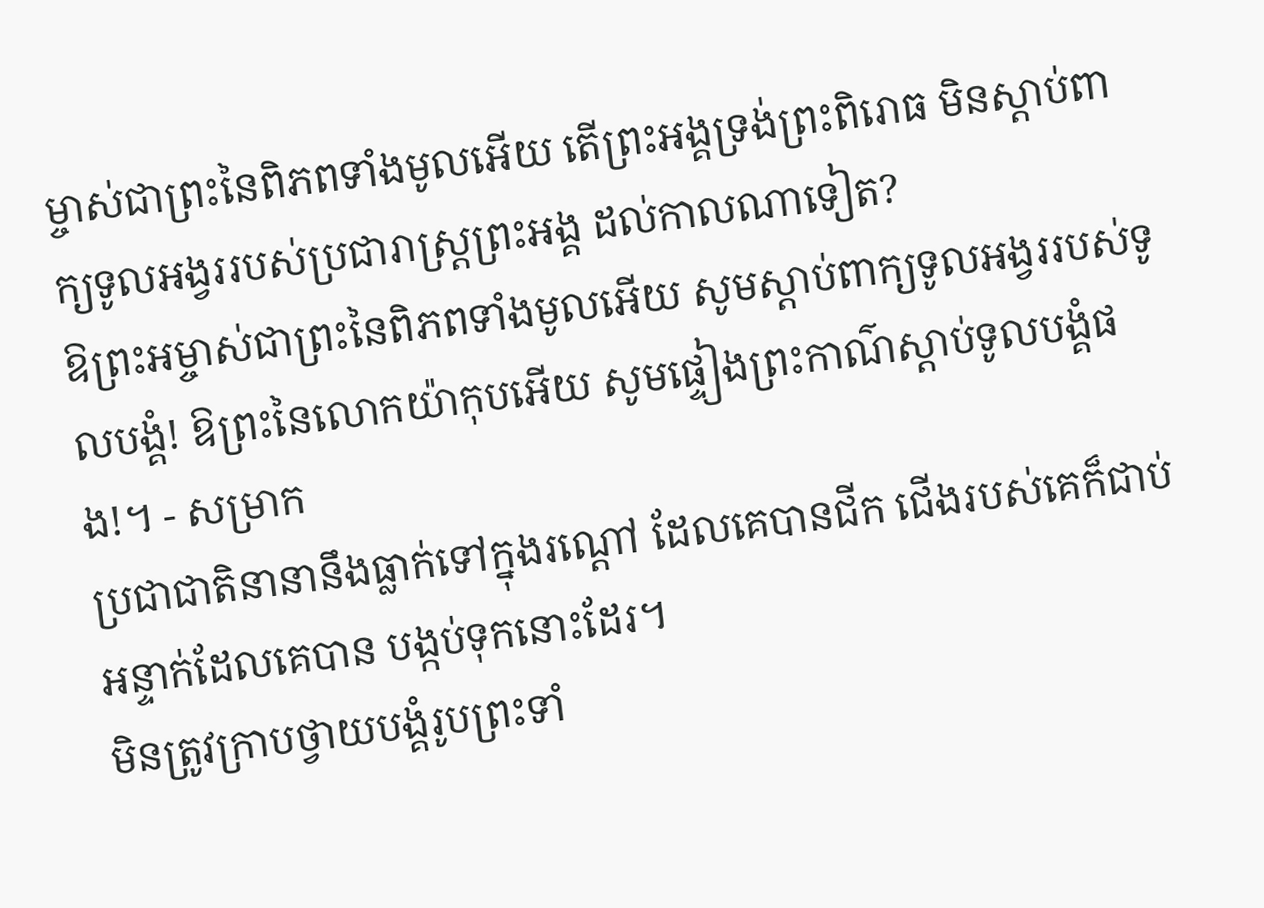ម្ចាស់ជាព្រះនៃពិភពទាំងមូលអើយ តើព្រះអង្គទ្រង់ព្រះពិរោធ មិនស្ដាប់ពាក្យទូលអង្វររបស់ប្រជារាស្ត្រព្រះអង្គ ដល់កាលណាទៀត?
ឱព្រះអម្ចាស់ជាព្រះនៃពិភពទាំងមូលអើយ សូមស្ដាប់ពាក្យទូលអង្វររបស់ទូលបង្គំ! ឱព្រះនៃលោកយ៉ាកុបអើយ សូមផ្ទៀងព្រះកាណ៌ស្ដាប់ទូលបង្គំផង!។ - សម្រាក
ប្រជាជាតិនានានឹងធ្លាក់ទៅក្នុងរណ្ដៅ ដែលគេបានជីក ជើងរបស់គេក៏ជាប់អន្ទាក់ដែលគេបាន បង្កប់ទុកនោះដែរ។
មិនត្រូវក្រាបថ្វាយបង្គំរូបព្រះទាំ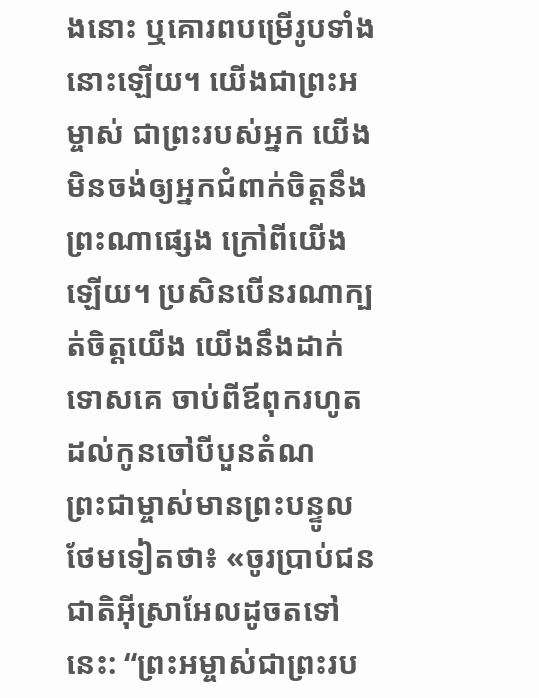ងនោះ ឬគោរពបម្រើរូបទាំងនោះឡើយ។ យើងជាព្រះអម្ចាស់ ជាព្រះរបស់អ្នក យើងមិនចង់ឲ្យអ្នកជំពាក់ចិត្តនឹងព្រះណាផ្សេង ក្រៅពីយើងឡើយ។ ប្រសិនបើនរណាក្បត់ចិត្តយើង យើងនឹងដាក់ទោសគេ ចាប់ពីឪពុករហូតដល់កូនចៅបីបួនតំណ
ព្រះជាម្ចាស់មានព្រះបន្ទូលថែមទៀតថា៖ «ចូរប្រាប់ជនជាតិអ៊ីស្រាអែលដូចតទៅនេះ: “ព្រះអម្ចាស់ជាព្រះរប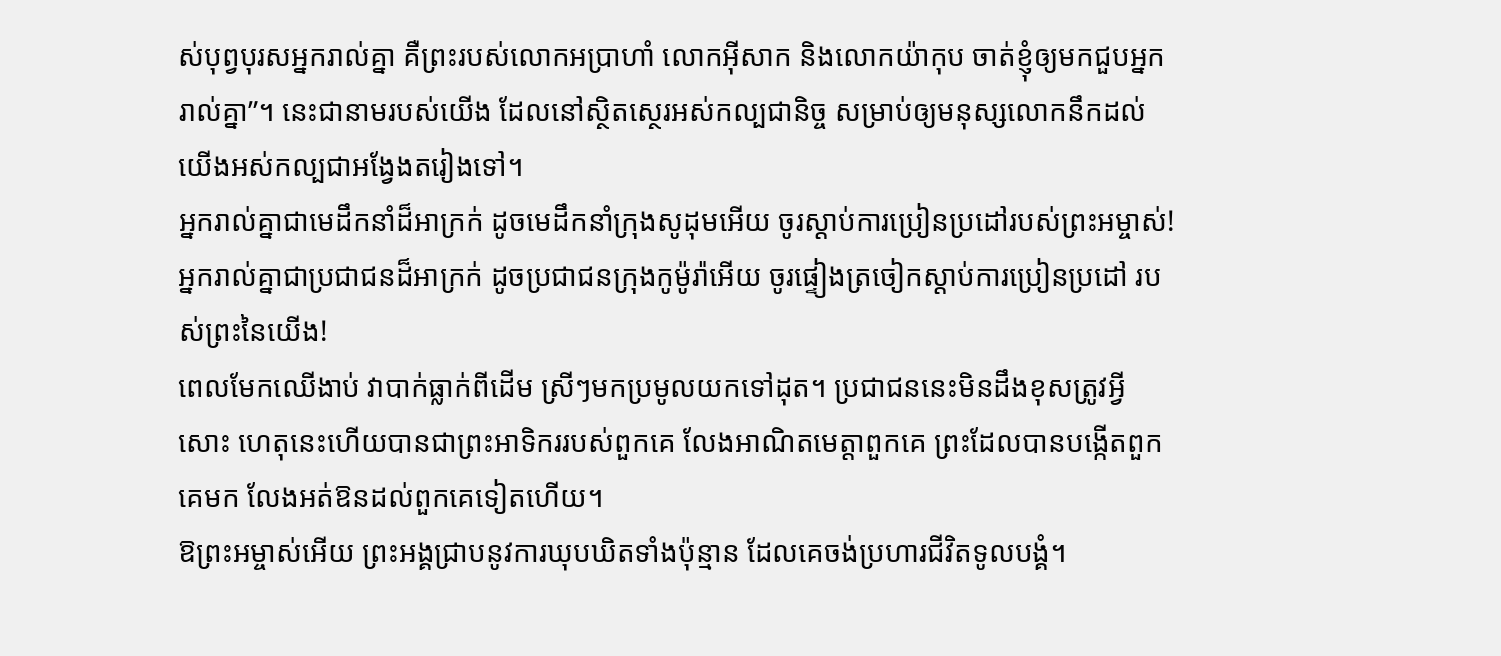ស់បុព្វបុរសអ្នករាល់គ្នា គឺព្រះរបស់លោកអប្រាហាំ លោកអ៊ីសាក និងលោកយ៉ាកុប ចាត់ខ្ញុំឲ្យមកជួបអ្នករាល់គ្នា”។ នេះជានាមរបស់យើង ដែលនៅស្ថិតស្ថេរអស់កល្បជានិច្ច សម្រាប់ឲ្យមនុស្សលោកនឹកដល់យើងអស់កល្បជាអង្វែងតរៀងទៅ។
អ្នករាល់គ្នាជាមេដឹកនាំដ៏អាក្រក់ ដូចមេដឹកនាំក្រុងសូដុមអើយ ចូរស្ដាប់ការប្រៀនប្រដៅរបស់ព្រះអម្ចាស់! អ្នករាល់គ្នាជាប្រជាជនដ៏អាក្រក់ ដូចប្រជាជនក្រុងកូម៉ូរ៉ាអើយ ចូរផ្ទៀងត្រចៀកស្ដាប់ការប្រៀនប្រដៅ របស់ព្រះនៃយើង!
ពេលមែកឈើងាប់ វាបាក់ធ្លាក់ពីដើម ស្រីៗមកប្រមូលយកទៅដុត។ ប្រជាជននេះមិនដឹងខុសត្រូវអ្វីសោះ ហេតុនេះហើយបានជាព្រះអាទិកររបស់ពួកគេ លែងអាណិតមេត្តាពួកគេ ព្រះដែលបានបង្កើតពួកគេមក លែងអត់ឱនដល់ពួកគេទៀតហើយ។
ឱព្រះអម្ចាស់អើយ ព្រះអង្គជ្រាបនូវការឃុបឃិតទាំងប៉ុន្មាន ដែលគេចង់ប្រហារជីវិតទូលបង្គំ។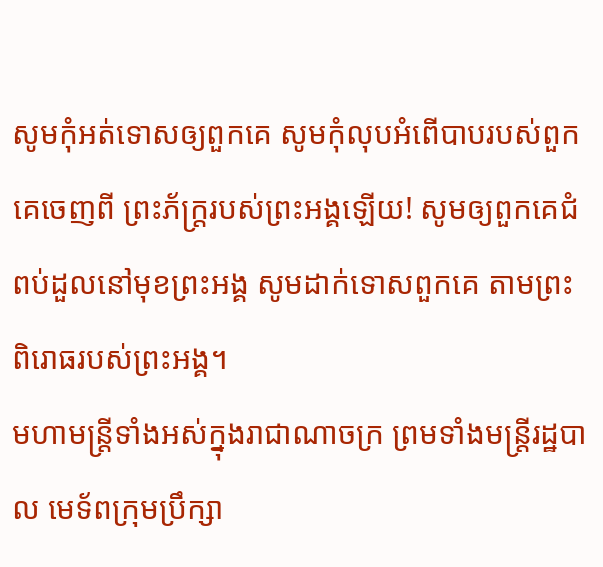សូមកុំអត់ទោសឲ្យពួកគេ សូមកុំលុបអំពើបាបរបស់ពួកគេចេញពី ព្រះភ័ក្ត្ររបស់ព្រះអង្គឡើយ! សូមឲ្យពួកគេជំពប់ដួលនៅមុខព្រះអង្គ សូមដាក់ទោសពួកគេ តាមព្រះពិរោធរបស់ព្រះអង្គ។
មហាមន្ត្រីទាំងអស់ក្នុងរាជាណាចក្រ ព្រមទាំងមន្ត្រីរដ្ឋបាល មេទ័ពក្រុមប្រឹក្សា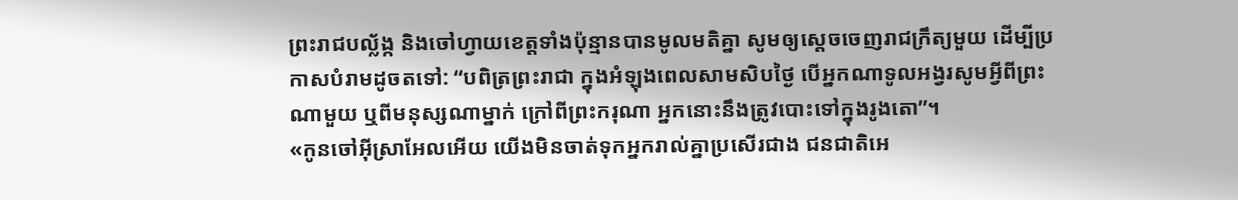ព្រះរាជបល្ល័ង្ក និងចៅហ្វាយខេត្តទាំងប៉ុន្មានបានមូលមតិគ្នា សូមឲ្យស្ដេចចេញរាជក្រឹត្យមួយ ដើម្បីប្រកាសបំរាមដូចតទៅ: “បពិត្រព្រះរាជា ក្នុងអំឡុងពេលសាមសិបថ្ងៃ បើអ្នកណាទូលអង្វរសូមអ្វីពីព្រះណាមួយ ឬពីមនុស្សណាម្នាក់ ក្រៅពីព្រះករុណា អ្នកនោះនឹងត្រូវបោះទៅក្នុងរូងតោ”។
«កូនចៅអ៊ីស្រាអែលអើយ យើងមិនចាត់ទុកអ្នករាល់គ្នាប្រសើរជាង ជនជាតិអេ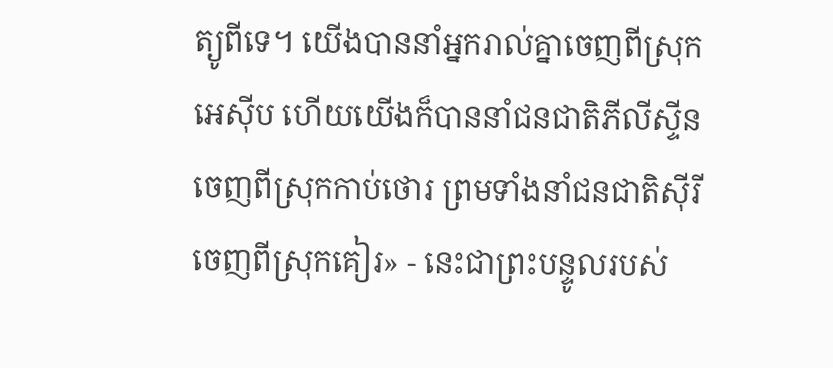ត្យូពីទេ។ យើងបាននាំអ្នករាល់គ្នាចេញពីស្រុកអេស៊ីប ហើយយើងក៏បាននាំជនជាតិភីលីស្ទីន ចេញពីស្រុកកាប់ថោរ ព្រមទាំងនាំជនជាតិស៊ីរីចេញពីស្រុកគៀរ» - នេះជាព្រះបន្ទូលរបស់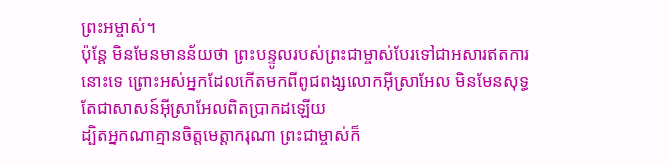ព្រះអម្ចាស់។
ប៉ុន្តែ មិនមែនមានន័យថា ព្រះបន្ទូលរបស់ព្រះជាម្ចាស់បែរទៅជាអសារឥតការនោះទេ ព្រោះអស់អ្នកដែលកើតមកពីពូជពង្សលោកអ៊ីស្រាអែល មិនមែនសុទ្ធតែជាសាសន៍អ៊ីស្រាអែលពិតប្រាកដឡើយ
ដ្បិតអ្នកណាគ្មានចិត្តមេត្តាករុណា ព្រះជាម្ចាស់ក៏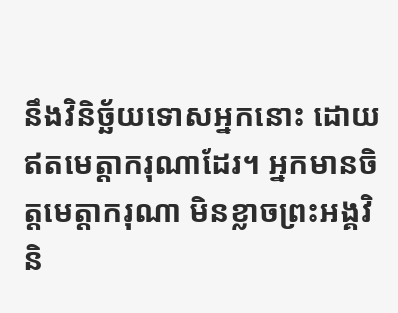នឹងវិនិច្ឆ័យទោសអ្នកនោះ ដោយឥតមេត្តាករុណាដែរ។ អ្នកមានចិត្តមេត្តាករុណា មិនខ្លាចព្រះអង្គវិនិ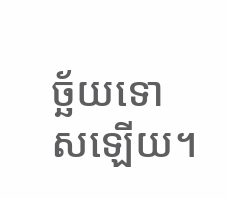ច្ឆ័យទោសឡើយ។